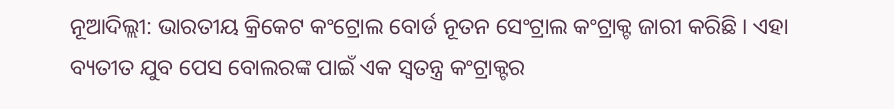ନୂଆଦିଲ୍ଲୀ: ଭାରତୀୟ କ୍ରିକେଟ କଂଟ୍ରୋଲ ବୋର୍ଡ ନୂତନ ସେଂଟ୍ରାଲ କଂଟ୍ରାକ୍ଟ ଜାରୀ କରିଛି । ଏହା ବ୍ୟତୀତ ଯୁବ ପେସ ବୋଲରଙ୍କ ପାଇଁ ଏକ ସ୍ୱତନ୍ତ୍ର କଂଟ୍ରାକ୍ଟର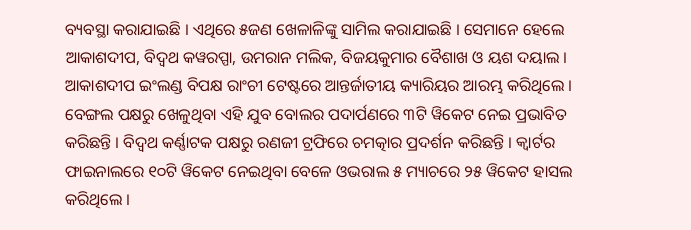ବ୍ୟବସ୍ଥା କରାଯାଇଛି । ଏଥିରେ ୫ଜଣ ଖେଳାଳିଙ୍କୁ ସାମିଲ କରାଯାଇଛି । ସେମାନେ ହେଲେ ଆକାଶଦୀପ, ବିଦ୍ୱଥ କୱରପ୍ପା, ଉମରାନ ମଲିକ, ବିଜୟକୁମାର ବୈଶାଖ ଓ ୟଶ ଦୟାଲ । ଆକାଶଦୀପ ଇଂଲଣ୍ଡ ବିପକ୍ଷ ରାଂଚୀ ଟେଷ୍ଟରେ ଆନ୍ତର୍ଜାତୀୟ କ୍ୟାରିୟର ଆରମ୍ଭ କରିଥିଲେ । ବେଙ୍ଗଲ ପକ୍ଷରୁ ଖେଳୁଥିବା ଏହି ଯୁବ ବୋଲର ପଦାର୍ପଣରେ ୩ଟି ୱିକେଟ ନେଇ ପ୍ରଭାବିତ କରିଛନ୍ତି । ବିଦ୍ୱଥ କର୍ଣ୍ଣାଟକ ପକ୍ଷରୁ ରଣଜୀ ଟ୍ରଫିରେ ଚମତ୍କାର ପ୍ରଦର୍ଶନ କରିଛନ୍ତି । କ୍ୱାର୍ଟର ଫାଇନାଲରେ ୧୦ଟି ୱିକେଟ ନେଇଥିବା ବେଳେ ଓଭରାଲ ୫ ମ୍ୟାଚରେ ୨୫ ୱିକେଟ ହାସଲ କରିଥିଲେ ।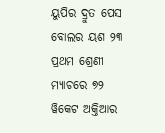ୟୁପିର ଦ୍ରୁତ ପେସ ବୋଲର ୟଶ ୨୩ ପ୍ରଥମ ଶ୍ରେଣୀ ମ୍ୟାଚରେ ୭୨ ୱିକେଟ ଅକ୍ତିଆର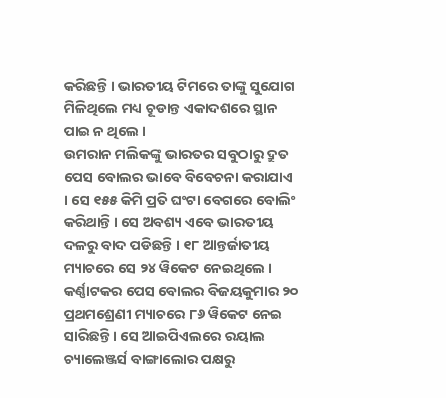କରିଛନ୍ତି । ଭାରତୀୟ ଟିମରେ ତାଙ୍କୁ ସୁଯୋଗ ମିଳିଥିଲେ ମଧ୍ୟ ଚୂଡାନ୍ତ ଏକାଦଶରେ ସ୍ଥାନ ପାଇ ନ ଥିଲେ ।
ଉମରାନ ମଲିକଙ୍କୁ ଭାରତର ସବୁଠାରୁ ଦ୍ରୁତ ପେସ ବୋଲର ଭାବେ ବିବେଚନା କରାଯାଏ । ସେ ୧୫୫ କିମି ପ୍ରତି ଘଂଟା ବେଗରେ ବୋଲିଂ କରିଥାନ୍ତି । ସେ ଅବଶ୍ୟ ଏବେ ଭାରତୀୟ ଦଳରୁ ବାଦ ପଡିଛନ୍ତି । ୧୮ ଆନ୍ତର୍ଜାତୀୟ ମ୍ୟାଚରେ ସେ ୨୪ ୱିକେଟ ନେଇଥିଲେ । କର୍ଣ୍ଣାଟକର ପେସ ବୋଲର ବିଜୟକୁମାର ୨୦ ପ୍ରଥମଶ୍ରେଣୀ ମ୍ୟାଚରେ ୮୬ ୱିକେଟ ନେଇ ସାରିଛନ୍ତି । ସେ ଆଇପିଏଲରେ ରୟାଲ ଚ୍ୟାଲେଞ୍ଜର୍ସ ବାଙ୍ଗାଲୋର ପକ୍ଷରୁ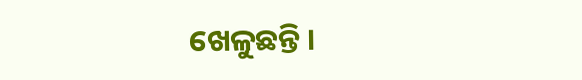ଖେଳୁଛନ୍ତି ।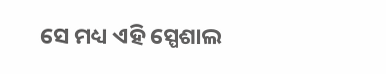ସେ ମଧ୍ୟ ଏହି ସ୍ପେଶାଲ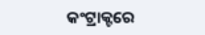କଂଟ୍ରାକ୍ଟରେ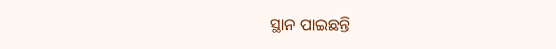ସ୍ଥାନ ପାଇଛନ୍ତି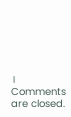।
Comments are closed.